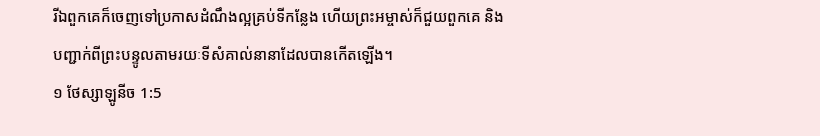រីឯពួកគេក៏ចេញទៅប្រកាសដំណឹងល្អគ្រប់ទីកន្លែង ហើយព្រះអម្ចាស់ក៏ជួយពួកគេ និងបញ្ជាក់ពីព្រះបន្ទូលតាមរយៈទីសំគាល់នានាដែលបានកើតឡើង។
១ ថែស្សាឡូនីច 1:5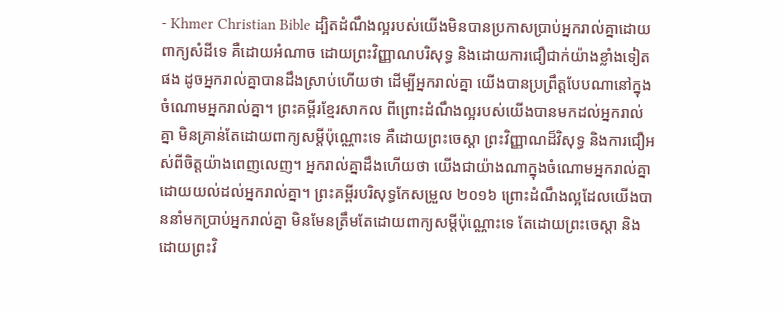- Khmer Christian Bible ដ្បិតដំណឹងល្អរបស់យើងមិនបានប្រកាសប្រាប់អ្នករាល់គ្នាដោយពាក្យសំដីទេ គឺដោយអំណាច ដោយព្រះវិញ្ញាណបរិសុទ្ធ និងដោយការជឿជាក់យ៉ាងខ្លាំងទៀតផង ដូចអ្នករាល់គ្នាបានដឹងស្រាប់ហើយថា ដើម្បីអ្នករាល់គ្នា យើងបានប្រព្រឹត្តបែបណានៅក្នុងចំណោមអ្នករាល់គ្នា។ ព្រះគម្ពីរខ្មែរសាកល ពីព្រោះដំណឹងល្អរបស់យើងបានមកដល់អ្នករាល់គ្នា មិនគ្រាន់តែដោយពាក្យសម្ដីប៉ុណ្ណោះទេ គឺដោយព្រះចេស្ដា ព្រះវិញ្ញាណដ៏វិសុទ្ធ និងការជឿអស់ពីចិត្តយ៉ាងពេញលេញ។ អ្នករាល់គ្នាដឹងហើយថា យើងជាយ៉ាងណាក្នុងចំណោមអ្នករាល់គ្នា ដោយយល់ដល់អ្នករាល់គ្នា។ ព្រះគម្ពីរបរិសុទ្ធកែសម្រួល ២០១៦ ព្រោះដំណឹងល្អដែលយើងបាននាំមកប្រាប់អ្នករាល់គ្នា មិនមែនត្រឹមតែដោយពាក្យសម្ដីប៉ុណ្ណោះទេ តែដោយព្រះចេស្តា និងដោយព្រះវិ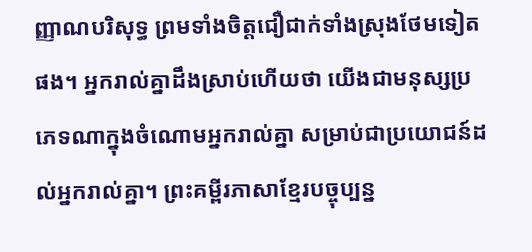ញ្ញាណបរិសុទ្ធ ព្រមទាំងចិត្តជឿជាក់ទាំងស្រុងថែមទៀតផង។ អ្នករាល់គ្នាដឹងស្រាប់ហើយថា យើងជាមនុស្សប្រភេទណាក្នុងចំណោមអ្នករាល់គ្នា សម្រាប់ជាប្រយោជន៍ដល់អ្នករាល់គ្នា។ ព្រះគម្ពីរភាសាខ្មែរបច្ចុប្បន្ន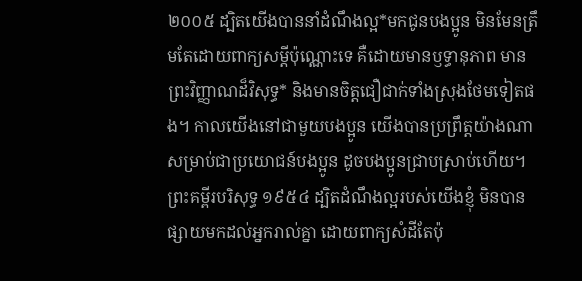២០០៥ ដ្បិតយើងបាននាំដំណឹងល្អ*មកជូនបងប្អូន មិនមែនត្រឹមតែដោយពាក្យសម្ដីប៉ុណ្ណោះទេ គឺដោយមានឫទ្ធានុភាព មានព្រះវិញ្ញាណដ៏វិសុទ្ធ* និងមានចិត្តជឿជាក់ទាំងស្រុងថែមទៀតផង។ កាលយើងនៅជាមួយបងប្អូន យើងបានប្រព្រឹត្តយ៉ាងណាសម្រាប់ជាប្រយោជន៍បងប្អូន ដូចបងប្អូនជ្រាបស្រាប់ហើយ។ ព្រះគម្ពីរបរិសុទ្ធ ១៩៥៤ ដ្បិតដំណឹងល្អរបស់យើងខ្ញុំ មិនបានផ្សាយមកដល់អ្នករាល់គ្នា ដោយពាក្យសំដីតែប៉ុ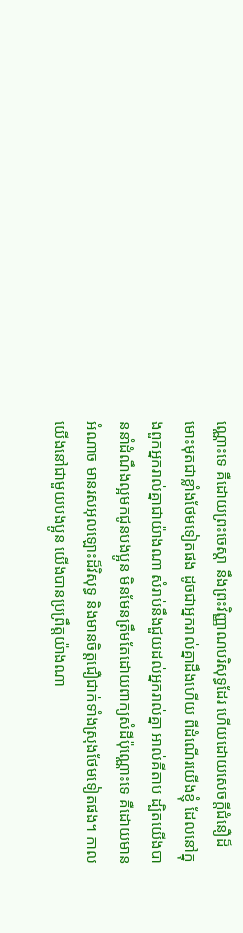ណ្ណោះទេ គឺដោយព្រះចេស្តា នឹងព្រះវិញ្ញាណបរិសុទ្ធដែរ ហើយដោយសេចក្ដីជំនឿដ៏មោះមុតជាខ្លាំងថែមទៀតផង ដូចជាអ្នករាល់គ្នាដឹងហើយ ពីដំណើរយើងខ្ញុំ ដែលនៅក្នុងពួកអ្នករាល់គ្នាជាយ៉ាងណា សំរាប់នឹងជួយដល់អ្នករាល់គ្នា អាល់គីតាប ដ្បិតយើងបាននាំដំណឹងល្អមកជូនបងប្អូន មិនមែនត្រឹមតែដោយពាក្យសំដីប៉ុណ្ណោះទេ គឺដោយមានអំណាច មានរសអុលឡោះដ៏វិសុទ្ធ និងមានចិត្ដជឿជាក់ទាំងស្រុងថែមទៀតផង។ កាលយើងនៅជាមួយបងប្អូន យើងបានប្រព្រឹត្ដយ៉ាងណា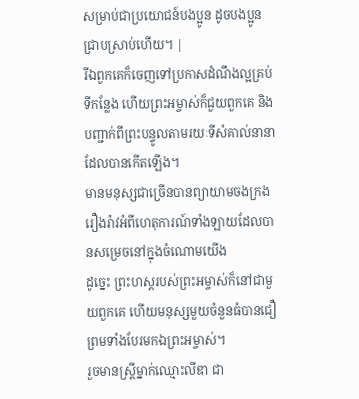សម្រាប់ជាប្រយោជន៍បងប្អូន ដូចបងប្អូនជ្រាបស្រាប់ហើយ។ |
រីឯពួកគេក៏ចេញទៅប្រកាសដំណឹងល្អគ្រប់ទីកន្លែង ហើយព្រះអម្ចាស់ក៏ជួយពួកគេ និងបញ្ជាក់ពីព្រះបន្ទូលតាមរយៈទីសំគាល់នានាដែលបានកើតឡើង។
មានមនុស្សជាច្រើនបានព្យាយាមចងក្រងរឿងរ៉ាវអំពីហេតុការណ៍ទាំងឡាយដែលបានសម្រេចនៅក្នុងចំណោមយើង
ដូច្នេះ ព្រះហស្ដរបស់ព្រះអម្ចាស់ក៏នៅជាមួយពួកគេ ហើយមនុស្សមួយចំនួនធំបានជឿ ព្រមទាំងបែរមកឯព្រះអម្ចាស់។
រួចមានស្ដ្រីម្នាក់ឈ្មោះលីឌា ជា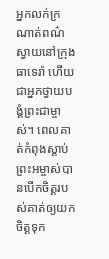អ្នកលក់ក្រណាត់ពណ៌ស្វាយនៅក្រុងធាទេរ៉ា ហើយជាអ្នកថ្វាយបង្គំព្រះជាម្ចាស់។ ពេលគាត់កំពុងស្ដាប់ ព្រះអម្ចាស់បានបើកចិត្ដរបស់គាត់ឲ្យយកចិត្ដទុក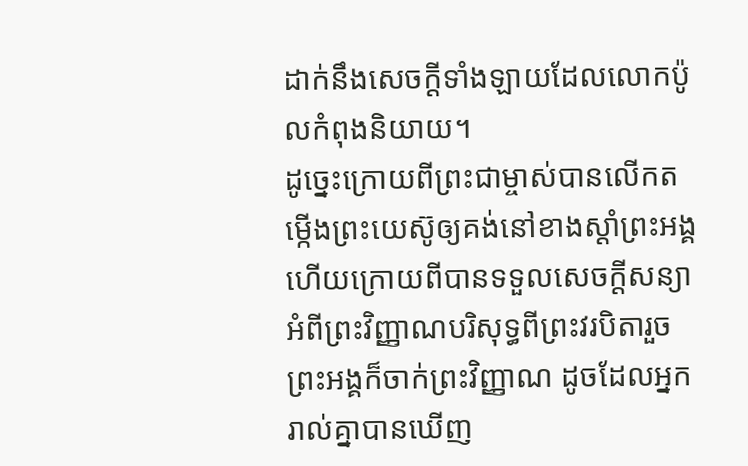ដាក់នឹងសេចក្ដីទាំងឡាយដែលលោកប៉ូលកំពុងនិយាយ។
ដូច្នេះក្រោយពីព្រះជាម្ចាស់បានលើកតម្កើងព្រះយេស៊ូឲ្យគង់នៅខាងស្ដាំព្រះអង្គ ហើយក្រោយពីបានទទួលសេចក្ដីសន្យាអំពីព្រះវិញ្ញាណបរិសុទ្ធពីព្រះវរបិតារួច ព្រះអង្គក៏ចាក់ព្រះវិញ្ញាណ ដូចដែលអ្នករាល់គ្នាបានឃើញ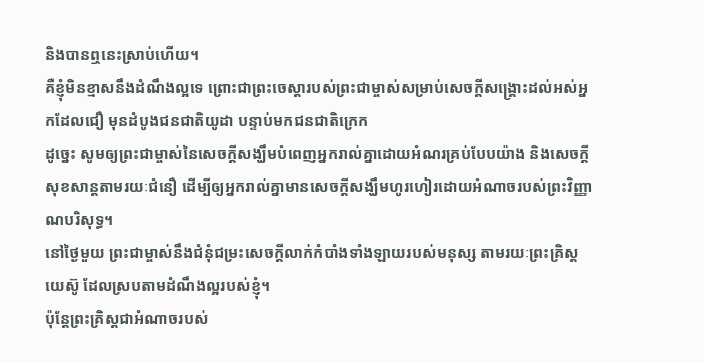និងបានឮនេះស្រាប់ហើយ។
គឺខ្ញុំមិនខ្មាសនឹងដំណឹងល្អទេ ព្រោះជាព្រះចេស្ដារបស់ព្រះជាម្ចាស់សម្រាប់សេចក្ដីសង្គ្រោះដល់អស់អ្នកដែលជឿ មុនដំបូងជនជាតិយូដា បន្ទាប់មកជនជាតិក្រេក
ដូច្នេះ សូមឲ្យព្រះជាម្ចាស់នៃសេចក្ដីសង្ឃឹមបំពេញអ្នករាល់គ្នាដោយអំណរគ្រប់បែបយ៉ាង និងសេចក្ដីសុខសាន្តតាមរយៈជំនឿ ដើម្បីឲ្យអ្នករាល់គ្នាមានសេចក្ដីសង្ឃឹមហូរហៀរដោយអំណាចរបស់ព្រះវិញ្ញាណបរិសុទ្ធ។
នៅថ្ងៃមួយ ព្រះជាម្ចាស់នឹងជំនុំជម្រះសេចក្ដីលាក់កំបាំងទាំងឡាយរបស់មនុស្ស តាមរយៈព្រះគ្រិស្ដយេស៊ូ ដែលស្របតាមដំណឹងល្អរបស់ខ្ញុំ។
ប៉ុន្ដែព្រះគ្រិស្ដជាអំណាចរបស់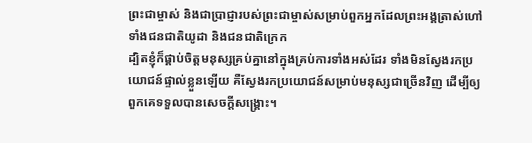ព្រះជាម្ចាស់ និងជាប្រាជ្ញារបស់ព្រះជាម្ចាស់សម្រាប់ពួកអ្នកដែលព្រះអង្គត្រាស់ហៅ ទាំងជនជាតិយូដា និងជនជាតិក្រេក
ដ្បិតខ្ញុំក៏ផ្គាប់ចិត្ដមនុស្សគ្រប់គ្នានៅក្នុងគ្រប់ការទាំងអស់ដែរ ទាំងមិនស្វែងរកប្រយោជន៍ផ្ទាល់ខ្លួនឡើយ គឺស្វែងរកប្រយោជន៍សម្រាប់មនុស្សជាច្រើនវិញ ដើម្បីឲ្យពួកគេទទួលបានសេចក្ដីសង្គ្រោះ។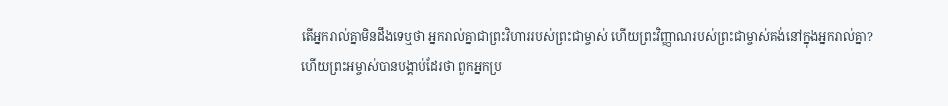តើអ្នករាល់គ្នាមិនដឹងទេឬថា អ្នករាល់គ្នាជាព្រះវិហាររបស់ព្រះជាម្ចាស់ ហើយព្រះវិញ្ញាណរបស់ព្រះជាម្ចាស់គង់នៅក្នុងអ្នករាល់គ្នា?
ហើយព្រះអម្ចាស់បានបង្គាប់ដែរថា ពួកអ្នកប្រ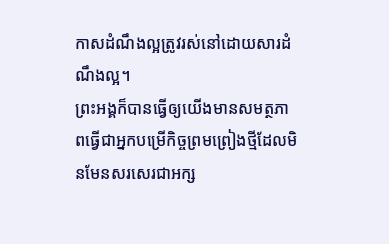កាសដំណឹងល្អត្រូវរស់នៅដោយសារដំណឹងល្អ។
ព្រះអង្គក៏បានធ្វើឲ្យយើងមានសមត្ថភាពធ្វើជាអ្នកបម្រើកិច្ចព្រមព្រៀងថ្មីដែលមិនមែនសរសេរជាអក្ស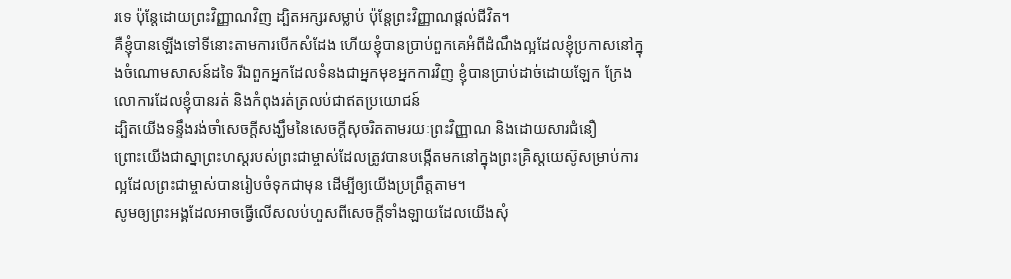រទេ ប៉ុន្ដែដោយព្រះវិញ្ញាណវិញ ដ្បិតអក្សរសម្លាប់ ប៉ុន្ដែព្រះវិញ្ញាណផ្ដល់ជីវិត។
គឺខ្ញុំបានឡើងទៅទីនោះតាមការបើកសំដែង ហើយខ្ញុំបានប្រាប់ពួកគេអំពីដំណឹងល្អដែលខ្ញុំប្រកាសនៅក្នុងចំណោមសាសន៍ដទៃ រីឯពួកអ្នកដែលទំនងជាអ្នកមុខអ្នកការវិញ ខ្ញុំបានប្រាប់ដាច់ដោយឡែក ក្រែងលោការដែលខ្ញុំបានរត់ និងកំពុងរត់ត្រលប់ជាឥតប្រយោជន៍
ដ្បិតយើងទន្ទឹងរង់ចាំសេចក្ដីសង្ឃឹមនៃសេចក្ដីសុចរិតតាមរយៈព្រះវិញ្ញាណ និងដោយសារជំនឿ
ព្រោះយើងជាស្នាព្រះហស្ដរបស់ព្រះជាម្ចាស់ដែលត្រូវបានបង្កើតមកនៅក្នុងព្រះគ្រិស្ដយេស៊ូសម្រាប់ការល្អដែលព្រះជាម្ចាស់បានរៀបចំទុកជាមុន ដើម្បីឲ្យយើងប្រព្រឹត្ដតាម។
សូមឲ្យព្រះអង្គដែលអាចធ្វើលើសលប់ហួសពីសេចក្ដីទាំងឡាយដែលយើងសុំ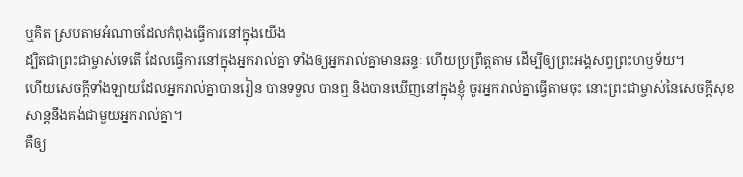ឬគិត ស្របតាមអំណាចដែលកំពុងធ្វើការនៅក្នុងយើង
ដ្បិតជាព្រះជាម្ចាស់ទេតើ ដែលធ្វើការនៅក្នុងអ្នករាល់គ្នា ទាំងឲ្យអ្នករាល់គ្នាមានឆន្ទៈ ហើយប្រព្រឹត្តតាម ដើម្បីឲ្យព្រះអង្គសព្វព្រះហឫទ័យ។
ហើយសេចក្ដីទាំងឡាយដែលអ្នករាល់គ្នាបានរៀន បានទទួល បានឮ និងបានឃើញនៅក្នុងខ្ញុំ ចូរអ្នករាល់គ្នាធ្វើតាមចុះ នោះព្រះជាម្ចាស់នៃសេចក្ដីសុខសាន្ដនឹងគង់ជាមួយអ្នករាល់គ្នា។
គឺឲ្យ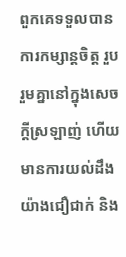ពួកគេទទួលបានការកម្សាន្ដចិត្ដ រួបរួមគ្នានៅក្នុងសេចក្ដីស្រឡាញ់ ហើយមានការយល់ដឹងយ៉ាងជឿជាក់ និង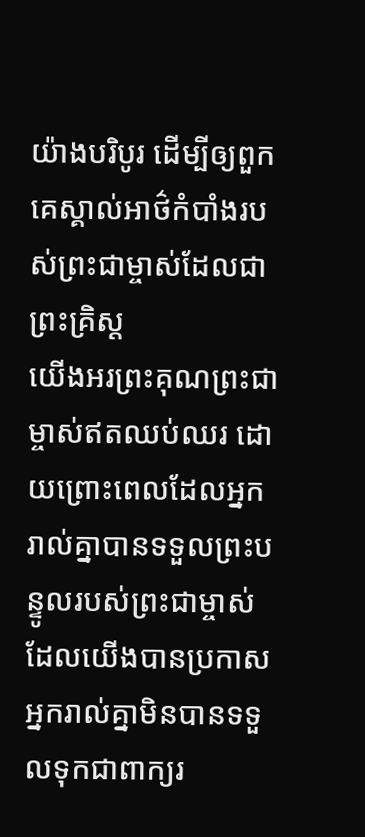យ៉ាងបរិបូរ ដើម្បីឲ្យពួកគេស្គាល់អាថ៌កំបាំងរបស់ព្រះជាម្ចាស់ដែលជាព្រះគ្រិស្ដ
យើងអរព្រះគុណព្រះជាម្ចាស់ឥតឈប់ឈរ ដោយព្រោះពេលដែលអ្នករាល់គ្នាបានទទួលព្រះបន្ទូលរបស់ព្រះជាម្ចាស់ដែលយើងបានប្រកាស អ្នករាល់គ្នាមិនបានទទួលទុកជាពាក្យរ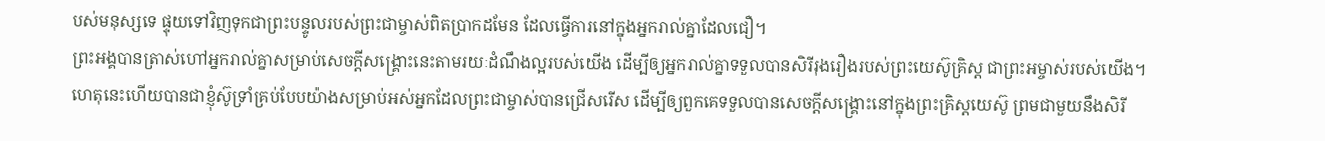បស់មនុស្សទេ ផ្ទុយទៅវិញទុកជាព្រះបន្ទូលរបស់ព្រះជាម្ចាស់ពិតប្រាកដមែន ដែលធ្វើការនៅក្នុងអ្នករាល់គ្នាដែលជឿ។
ព្រះអង្គបានត្រាស់ហៅអ្នករាល់គ្នាសម្រាប់សេចក្ដីសង្គ្រោះនេះតាមរយៈដំណឹងល្អរបស់យើង ដើម្បីឲ្យអ្នករាល់គ្នាទទួលបានសិរីរុងរឿងរបស់ព្រះយេស៊ូគ្រិស្ដ ជាព្រះអម្ចាស់របស់យើង។
ហេតុនេះហើយបានជាខ្ញុំស៊ូទ្រាំគ្រប់បែបយ៉ាងសម្រាប់អស់អ្នកដែលព្រះជាម្ចាស់បានជ្រើសរើស ដើម្បីឲ្យពួកគេទទួលបានសេចក្ដីសង្គ្រោះនៅក្នុងព្រះគ្រិស្ដយេស៊ូ ព្រមជាមួយនឹងសិរី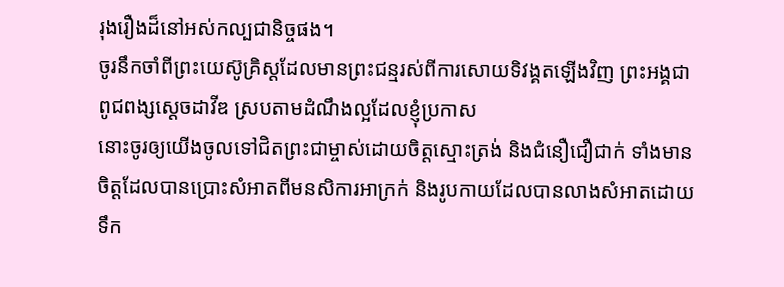រុងរឿងដ៏នៅអស់កល្បជានិច្ចផង។
ចូរនឹកចាំពីព្រះយេស៊ូគ្រិស្ដដែលមានព្រះជន្មរស់ពីការសោយទិវង្គតឡើងវិញ ព្រះអង្គជាពូជពង្សស្តេចដាវីឌ ស្របតាមដំណឹងល្អដែលខ្ញុំប្រកាស
នោះចូរឲ្យយើងចូលទៅជិតព្រះជាម្ចាស់ដោយចិត្ដស្មោះត្រង់ និងជំនឿជឿជាក់ ទាំងមានចិត្ដដែលបានប្រោះសំអាតពីមនសិការអាក្រក់ និងរូបកាយដែលបានលាងសំអាតដោយទឹក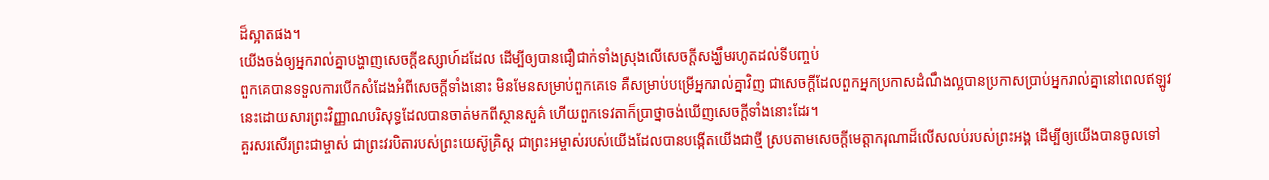ដ៏ស្អាតផង។
យើងចង់ឲ្យអ្នករាល់គ្នាបង្ហាញសេចក្តីឧស្សាហ៍ដដែល ដើម្បីឲ្យបានជឿជាក់ទាំងស្រុងលើសេចក្ដីសង្ឃឹមរហូតដល់ទីបញ្ចប់
ពួកគេបានទទួលការបើកសំដែងអំពីសេចក្ដីទាំងនោះ មិនមែនសម្រាប់ពួកគេទេ គឺសម្រាប់បម្រើអ្នករាល់គ្នាវិញ ជាសេចក្ដីដែលពួកអ្នកប្រកាសដំណឹងល្អបានប្រកាសប្រាប់អ្នករាល់គ្នានៅពេលឥឡូវនេះដោយសារព្រះវិញ្ញាណបរិសុទ្ធដែលបានចាត់មកពីស្ថានសួគ៌ ហើយពួកទេវតាក៏ប្រាថ្នាចង់ឃើញសេចក្ដីទាំងនោះដែរ។
គួរសរសើរព្រះជាម្ចាស់ ជាព្រះវរបិតារបស់ព្រះយេស៊ូគ្រិស្ដ ជាព្រះអម្ចាស់របស់យើងដែលបានបង្កើតយើងជាថ្មី ស្របតាមសេចក្ដីមេត្តាករុណាដ៏លើសលប់របស់ព្រះអង្គ ដើម្បីឲ្យយើងបានចូលទៅ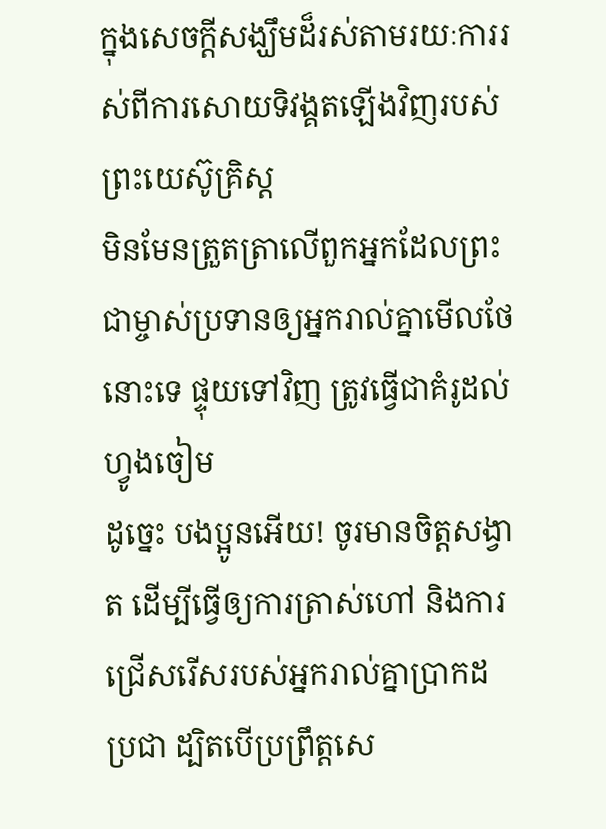ក្នុងសេចក្ដីសង្ឃឹមដ៏រស់តាមរយៈការរស់ពីការសោយទិវង្គតឡើងវិញរបស់ព្រះយេស៊ូគ្រិស្ដ
មិនមែនត្រួតត្រាលើពួកអ្នកដែលព្រះជាម្ចាស់ប្រទានឲ្យអ្នករាល់គ្នាមើលថែនោះទេ ផ្ទុយទៅវិញ ត្រូវធ្វើជាគំរូដល់ហ្វូងចៀម
ដូច្នេះ បងប្អូនអើយ! ចូរមានចិត្ដសង្វាត ដើម្បីធ្វើឲ្យការត្រាស់ហៅ និងការជ្រើសរើសរបស់អ្នករាល់គ្នាប្រាកដប្រជា ដ្បិតបើប្រព្រឹត្ដសេ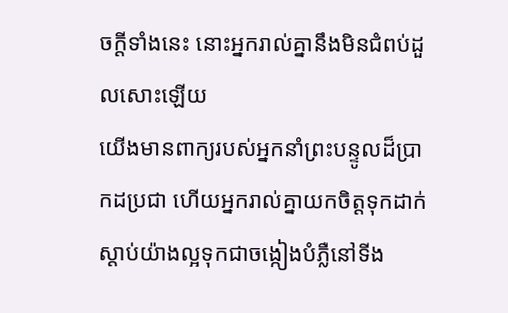ចក្ដីទាំងនេះ នោះអ្នករាល់គ្នានឹងមិនជំពប់ដួលសោះឡើយ
យើងមានពាក្យរបស់អ្នកនាំព្រះបន្ទូលដ៏ប្រាកដប្រជា ហើយអ្នករាល់គ្នាយកចិត្ដទុកដាក់ស្ដាប់យ៉ាងល្អទុកជាចង្កៀងបំភ្លឺនៅទីង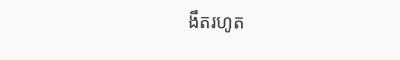ងឹតរហូត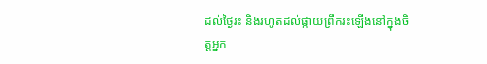ដល់ថ្ងៃរះ និងរហូតដល់ផ្កាយព្រឹករះឡើងនៅក្នុងចិត្ដអ្នក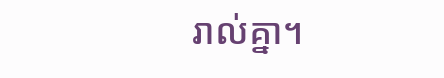រាល់គ្នា។